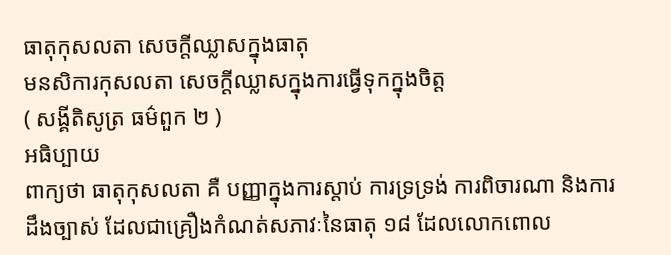ធាតុកុសលតា សេចក្តីឈ្លាសក្នុងធាតុ
មនសិការកុសលតា សេចក្តីឈ្លាសក្នុងការធ្វើទុកក្នុងចិត្ត
( សង្គីតិសូត្រ ធម៌ពួក ២ )
អធិប្បាយ
ពាក្យថា ធាតុកុសលតា គឺ បញ្ញាក្នុងការស្តាប់ ការទ្រទ្រង់ ការពិចារណា និងការដឹងច្បាស់ ដែលជាគ្រឿងកំណត់សភាវៈនៃធាតុ ១៨ ដែលលោកពោល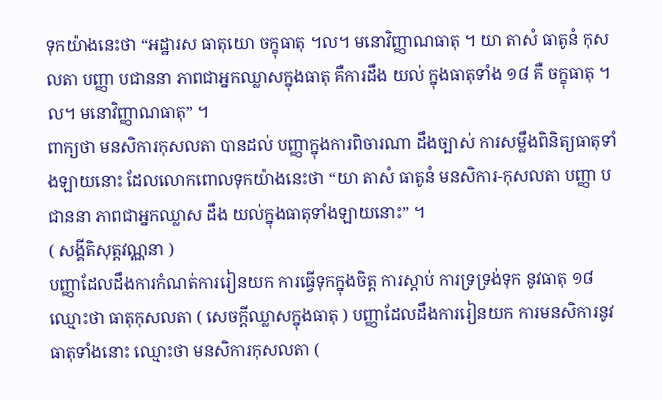ទុកយ៉ាងនេះថា “អដ្ឋារស ធាតុយោ ចក្ខុធាតុ ។ល។ មនោវិញ្ញាណធាតុ ។ យា តាសំ ធាតូនំ កុសលតា បញ្ញា បជាននា ភាពជាអ្នកឈ្លាសក្នុងធាតុ គឺការដឹង យល់ ក្នុងធាតុទាំង ១៨ គឺ ចក្ខុធាតុ ។ល។ មនោវិញ្ញាណធាតុ” ។
ពាក្យថា មនសិការកុសលតា បានដល់ បញ្ញាក្នុងការពិចារណា ដឹងច្បាស់ ការសម្លឹងពិនិត្យធាតុទាំងឡាយនោះ ដែលលោកពោលទុកយ៉ាងនេះថា “យា តាសំ ធាតូនំ មនសិការ-កុសលតា បញ្ញា បជាននា ភាពជាអ្នកឈ្លាស ដឹង យល់ក្នុងធាតុទាំងឡាយនោះ” ។
( សង្គីតិសុត្តវណ្ណនា )
បញ្ញាដែលដឹងការកំណត់ការរៀនយក ការធ្វើទុកក្នុងចិត្ត ការស្តាប់ ការទ្រទ្រង់ទុក នូវធាតុ ១៨ ឈ្មោះថា ធាតុកុសលតា ( សេចក្តីឈ្លាសក្នុងធាតុ ) បញ្ញាដែលដឹងការរៀនយក ការមនសិការនូវធាតុទាំងនោះ ឈ្មោះថា មនសិការកុសលតា (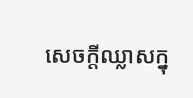សេចក្តីឈ្លាសក្នុ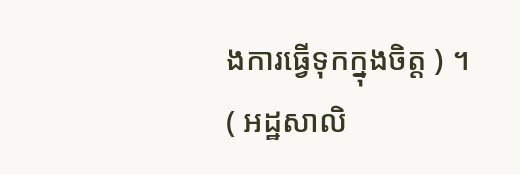ងការធ្វើទុកក្នុងចិត្ត ) ។
( អដ្ឋសាលិ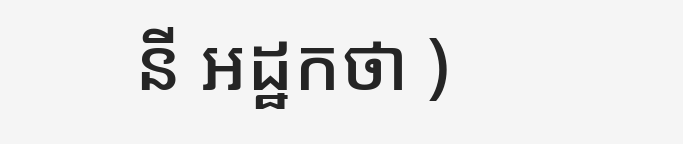នី អដ្ឋកថា )